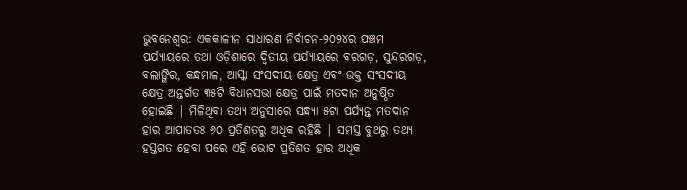ଭୁବନେଶ୍ୱର: ଏକକାଳୀନ ସାଧାରଣ ନିର୍ବାଚନ-୨୦୨୪ର ପଞ୍ଚମ ପର୍ଯ୍ୟାୟରେ ତଥା ଓଡ଼ିଶାରେ ଦ୍ୱିତୀୟ ପର୍ଯ୍ୟାୟରେ ବରଗଡ଼, ସୁନ୍ଦରଗଡ଼, ବଲାଙ୍ଗିର, କନ୍ଧମାଳ, ଆସ୍କା ସଂସଦୀୟ କ୍ଷେତ୍ର ଏବଂ ଉକ୍ତ ସଂସଦୀୟ କ୍ଷେତ୍ର ଅନ୍ତର୍ଗତ ୩୫ଟି ବିଧାନସଭା କ୍ଷେତ୍ର ପାଇଁ ମତଦାନ ଅନୁଷ୍ଠିତ ହୋଇଛି | ମିଳିଥିବା ତଥ୍ୟ ଅନୁସାରେ ସନ୍ଧ୍ୟା ୫ଟା ପର୍ଯ୍ୟନ୍ତ ମତଦାନ ହାର ଆପାତତଃ ୬୦ ପ୍ରତିଶତରୁ ଅଧିକ ରହିଛି | ସମସ୍ତ ବୁଥରୁ ତଥ୍ୟ ହସ୍ତଗତ ହେବା ପରେ ଏହି ଭୋଟ ପ୍ରତିଶତ ହାର ଅଧିକ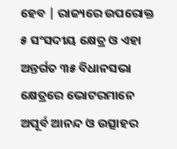ହେବ | ରାଜ୍ୟରେ ଉପରୋକ୍ତ ୫ ସଂସଦୀୟ କ୍ଷେତ୍ର ଓ ଏହା ଅନ୍ତର୍ଗତ ୩୫ ବିଧାନସଭା କ୍ଷେତ୍ରରେ ଭୋଟରମାନେ ଅପୂର୍ବ ଆନନ୍ଦ ଓ ଉତ୍ସାହର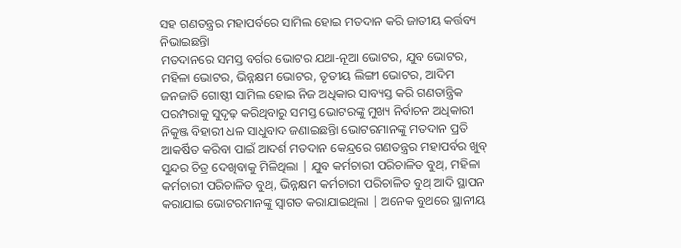ସହ ଗଣତନ୍ତ୍ରର ମହାପର୍ବରେ ସାମିଲ ହୋଇ ମତଦାନ କରି ଜାତୀୟ କର୍ତ୍ତବ୍ୟ ନିଭାଇଛନ୍ତିା
ମତଦାନରେ ସମସ୍ତ ବର୍ଗର ଭୋଟର ଯଥା-ନୂଆ ଭୋଟର, ଯୁବ ଭୋଟର, ମହିଳା ଭୋଟର, ଭିନ୍ନକ୍ଷମ ଭୋଟର, ତୃତୀୟ ଲିଙ୍ଗୀ ଭୋଟର, ଆଦିମ ଜନଜାତି ଗୋଷ୍ଠୀ ସାମିଲ ହୋଇ ନିଜ ଅଧିକାର ସାବ୍ୟସ୍ତ କରି ଗଣତାନ୍ତ୍ରିକ ପରମ୍ପରାକୁ ସୁଦୃଢ଼ କରିଥିବାରୁ ସମସ୍ତ ଭୋଟରଙ୍କୁ ମୁଖ୍ୟ ନିର୍ବାଚନ ଅଧିକାରୀ ନିକୁଞ୍ଜ ବିହାରୀ ଧଳ ସାଧୁବାଦ ଜଣାଇଛନ୍ତିା ଭୋଟରମାନଙ୍କୁ ମତଦାନ ପ୍ରତି ଆକର୍ଷିତ କରିବା ପାଇଁ ଆଦର୍ଶ ମତଦାନ କେନ୍ଦ୍ରରେ ଗଣତନ୍ତ୍ରର ମହାପର୍ବର ଖୁବ୍ ସୁନ୍ଦର ଚିତ୍ର ଦେଖିବାକୁ ମିଳିଥିଲା | ଯୁବ କର୍ମଚାରୀ ପରିଚାଳିତ ବୁଥ୍, ମହିଳା କର୍ମଚାରୀ ପରିଚାଳିତ ବୁଥ୍, ଭିନ୍ନକ୍ଷମ କର୍ମଚାରୀ ପରିଚାଳିତ ବୁଥ୍ ଆଦି ସ୍ଥାପନ କରାଯାଇ ଭୋଟରମାନଙ୍କୁ ସ୍ୱାଗତ କରାଯାଇଥିଲା | ଅନେକ ବୁଥରେ ସ୍ଥାନୀୟ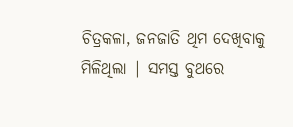ଚିତ୍ରକଳା, ଜନଜାତି ଥିମ ଦେଖିବାକୁ ମିଳିଥିଲା | ସମସ୍ତ ବୁଥରେ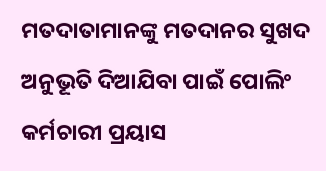ମତଦାତାମାନଙ୍କୁ ମତଦାନର ସୁଖଦ ଅନୁଭୂତି ଦିଆଯିବା ପାଇଁ ପୋଲିଂ କର୍ମଚାରୀ ପ୍ରୟାସ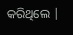କରିଥିଲେ |